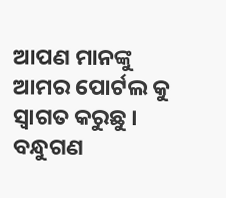ଆପଣ ମାନଙ୍କୁ ଆମର ପୋର୍ଟଲ କୁ ସ୍ୱାଗତ କରୁଛୁ । ବନ୍ଧୁଗଣ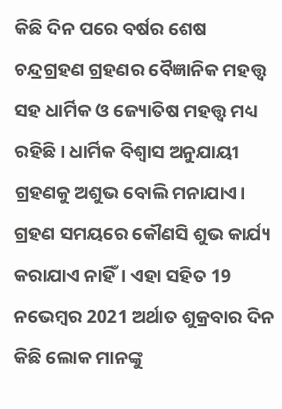କିଛି ଦିନ ପରେ ବର୍ଷର ଶେଷ ଚନ୍ଦ୍ରଗ୍ରହଣ ଗ୍ରହଣର ବୈଜ୍ଞାନିକ ମହତ୍ତ୍ୱ ସହ ଧାର୍ମିକ ଓ ଜ୍ୟୋତିଷ ମହତ୍ତ୍ୱ ମଧ୍ୟ ରହିଛି। ଧାର୍ମିକ ବିଶ୍ୱାସ ଅନୁଯାୟୀ ଗ୍ରହଣକୁ ଅଶୁଭ ବୋଲି ମନାଯାଏ। ଗ୍ରହଣ ସମୟରେ କୌଣସି ଶୁଭ କାର୍ଯ୍ୟ କରାଯାଏ ନାହିଁ। ଏହା ସହିତ 19 ନଭେମ୍ବର 2021 ଅର୍ଥାତ ଶୁକ୍ରବାର ଦିନ କିଛି ଲୋକ ମାନଙ୍କୁ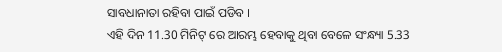ସାବଧାନାତା ରହିବା ପାଇଁ ପଡିବ ।
ଏହି ଦିନ 11.30 ମିନିଟ୍ ରେ ଆରମ୍ଭ ହେବାକୁ ଥିବା ବେଳେ ସଂନ୍ଧ୍ୟା 5.33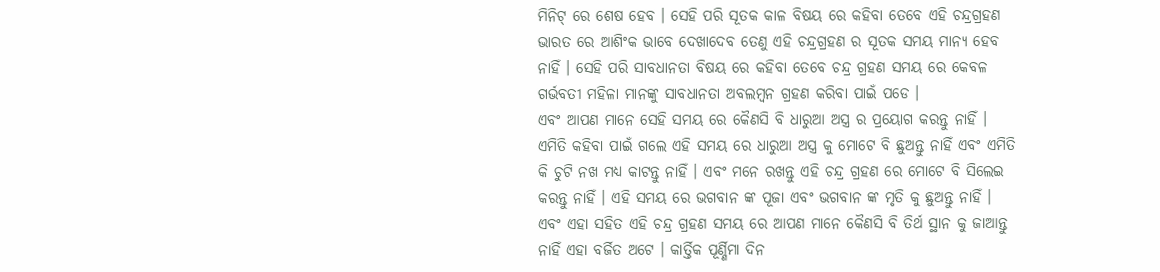ମିନିଟ୍ ରେ ଶେଷ ହେବ । ସେହି ପରି ସୂତକ କାଳ ବିଷୟ ରେ କହିବା ତେବେ ଏହି ଚନ୍ଦ୍ରଗ୍ରହଣ ଭାରତ ରେ ଆଶିଂକ ଭାବେ ଦେଖାଦେବ ତେଣୁ ଏହି ଚନ୍ଦ୍ରଗ୍ରହଣ ର ସୂତକ ସମୟ ମାନ୍ୟ ହେବ ନାହିଁ । ସେହି ପରି ସାବଧାନତା ବିଷୟ ରେ କହିବା ତେବେ ଚନ୍ଦ୍ର ଗ୍ରହଣ ସମୟ ରେ କେବଳ ଗର୍ଭବତୀ ମହିଳା ମାନଙ୍କୁ ସାବଧାନତା ଅବଲମ୍ବନ ଗ୍ରହଣ କରିବା ପାଇଁ ପଡେ ।
ଏବଂ ଆପଣ ମାନେ ସେହି ସମୟ ରେ କୈଣସି ବି ଧାରୁଆ ଅସ୍ତ୍ର ର ପ୍ରୟୋଗ କରନ୍ତୁ ନାହିଁ । ଏମିତି କହିବା ପାଇଁ ଗଲେ ଏହି ସମୟ ରେ ଧାରୁଆ ଅସ୍ତ୍ର କୁ ମୋଟେ ବି ଛୁଅନ୍ତୁ ନାହିଁ ଏବଂ ଏମିତି କି ଚୁଟି ନଖ ମଧ୍ୟ କାଟନ୍ତୁ ନାହିଁ । ଏବଂ ମନେ ରଖନ୍ତୁ ଏହି ଚନ୍ଦ୍ର ଗ୍ରହଣ ରେ ମୋଟେ ବି ସିଲେଇ କରନ୍ତୁ ନାହିଁ । ଏହି ସମୟ ରେ ଭଗବାନ ଙ୍କ ପୂଜା ଏବଂ ଭଗବାନ ଙ୍କ ମୃତି କୁ ଛୁଅନ୍ତୁ ନାହିଁ ।
ଏବଂ ଏହା ସହିତ ଏହି ଚନ୍ଦ୍ର ଗ୍ରହଣ ସମୟ ରେ ଆପଣ ମାନେ କୈଣସି ବି ତିର୍ଥ ସ୍ଥାନ କୁ ଜାଆନ୍ତୁ ନାହିଁ ଏହା ବର୍ଜିତ ଅଟେ । କାର୍ତ୍ତିକ ପୂର୍ଣ୍ଣିମା ଦିନ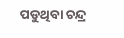ପଡୁଥିବା ଚନ୍ଦ୍ର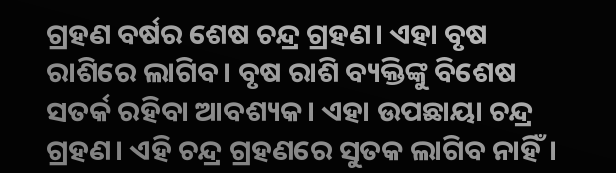ଗ୍ରହଣ ବର୍ଷର ଶେଷ ଚନ୍ଦ୍ର ଗ୍ରହଣ। ଏହା ବୃଷ ରାଶିରେ ଲାଗିବ। ବୃଷ ରାଶି ବ୍ୟକ୍ତିଙ୍କୁ ବିଶେଷ ସତର୍କ ରହିବା ଆବଶ୍ୟକ। ଏହା ଉପଛାୟା ଚନ୍ଦ୍ର ଗ୍ରହଣ। ଏହି ଚନ୍ଦ୍ର ଗ୍ରହଣରେ ସୁତକ ଲାଗିବ ନାହିଁ।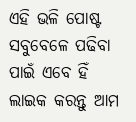ଏହି ଭଳି ପୋଷ୍ଟ ସବୁବେଳେ ପଢିବା ପାଇଁ ଏବେ ହିଁ ଲାଇକ କରନ୍ତୁ ଆମ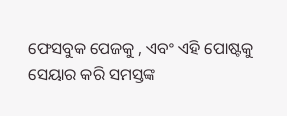ଫେସବୁକ ପେଜକୁ , ଏବଂ ଏହି ପୋଷ୍ଟକୁ ସେୟାର କରି ସମସ୍ତଙ୍କ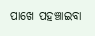ପାଖେ ପହଞ୍ଚାଇବା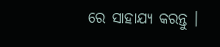ରେ ସାହାଯ୍ୟ କରନ୍ତୁ ।